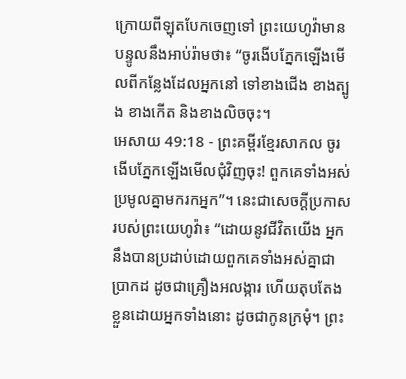ក្រោយពីឡុតបែកចេញទៅ ព្រះយេហូវ៉ាមានបន្ទូលនឹងអាប់រ៉ាមថា៖ “ចូរងើបភ្នែកឡើងមើលពីកន្លែងដែលអ្នកនៅ ទៅខាងជើង ខាងត្បូង ខាងកើត និងខាងលិចចុះ។
អេសាយ 49:18 - ព្រះគម្ពីរខ្មែរសាកល ចូរងើបភ្នែកឡើងមើលជុំវិញចុះ! ពួកគេទាំងអស់ប្រមូលគ្នាមករកអ្នក”។ នេះជាសេចក្ដីប្រកាសរបស់ព្រះយេហូវ៉ា៖ “ដោយនូវជីវិតយើង អ្នកនឹងបានប្រដាប់ដោយពួកគេទាំងអស់គ្នាជាប្រាកដ ដូចជាគ្រឿងអលង្ការ ហើយតុបតែងខ្លួនដោយអ្នកទាំងនោះ ដូចជាកូនក្រមុំ។ ព្រះ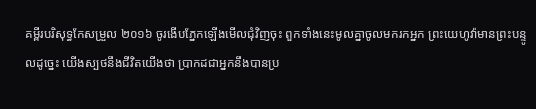គម្ពីរបរិសុទ្ធកែសម្រួល ២០១៦ ចូរងើបភ្នែកឡើងមើលជុំវិញចុះ ពួកទាំងនេះមូលគ្នាចូលមករកអ្នក ព្រះយេហូវ៉ាមានព្រះបន្ទូលដូច្នេះ យើងស្បថនឹងជីវិតយើងថា ប្រាកដជាអ្នកនឹងបានប្រ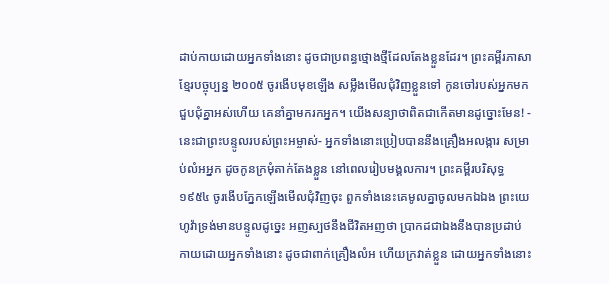ដាប់កាយដោយអ្នកទាំងនោះ ដូចជាប្រពន្ធថ្មោងថ្មីដែលតែងខ្លួនដែរ។ ព្រះគម្ពីរភាសាខ្មែរបច្ចុប្បន្ន ២០០៥ ចូរងើបមុខឡើង សម្លឹងមើលជុំវិញខ្លួនទៅ កូនចៅរបស់អ្នកមកជួបជុំគ្នាអស់ហើយ គេនាំគ្នាមករកអ្នក។ យើងសន្យាថាពិតជាកើតមានដូច្នោះមែន! - នេះជាព្រះបន្ទូលរបស់ព្រះអម្ចាស់- អ្នកទាំងនោះប្រៀបបាននឹងគ្រឿងអលង្ការ សម្រាប់លំអអ្នក ដូចកូនក្រមុំតាក់តែងខ្លួន នៅពេលរៀបមង្គលការ។ ព្រះគម្ពីរបរិសុទ្ធ ១៩៥៤ ចូរងើបភ្នែកឡើងមើលជុំវិញចុះ ពួកទាំងនេះគេមូលគ្នាចូលមកឯឯង ព្រះយេហូវ៉ាទ្រង់មានបន្ទូលដូច្នេះ អញស្បថនឹងជីវិតអញថា ប្រាកដជាឯងនឹងបានប្រដាប់កាយដោយអ្នកទាំងនោះ ដូចជាពាក់គ្រឿងលំអ ហើយក្រវាត់ខ្លួន ដោយអ្នកទាំងនោះ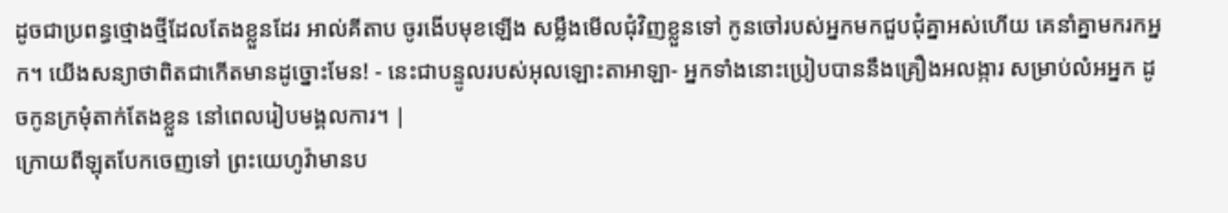ដូចជាប្រពន្ធថ្មោងថ្មីដែលតែងខ្លួនដែរ អាល់គីតាប ចូរងើបមុខឡើង សម្លឹងមើលជុំវិញខ្លួនទៅ កូនចៅរបស់អ្នកមកជួបជុំគ្នាអស់ហើយ គេនាំគ្នាមករកអ្នក។ យើងសន្យាថាពិតជាកើតមានដូច្នោះមែន! - នេះជាបន្ទូលរបស់អុលឡោះតាអាឡា- អ្នកទាំងនោះប្រៀបបាននឹងគ្រឿងអលង្ការ សម្រាប់លំអអ្នក ដូចកូនក្រមុំតាក់តែងខ្លួន នៅពេលរៀបមង្គលការ។ |
ក្រោយពីឡុតបែកចេញទៅ ព្រះយេហូវ៉ាមានប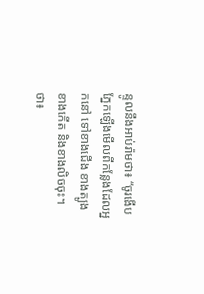ន្ទូលនឹងអាប់រ៉ាមថា៖ “ចូរងើបភ្នែកឡើងមើលពីកន្លែងដែលអ្នកនៅ ទៅខាងជើង ខាងត្បូង ខាងកើត និងខាងលិចចុះ។
ថា៖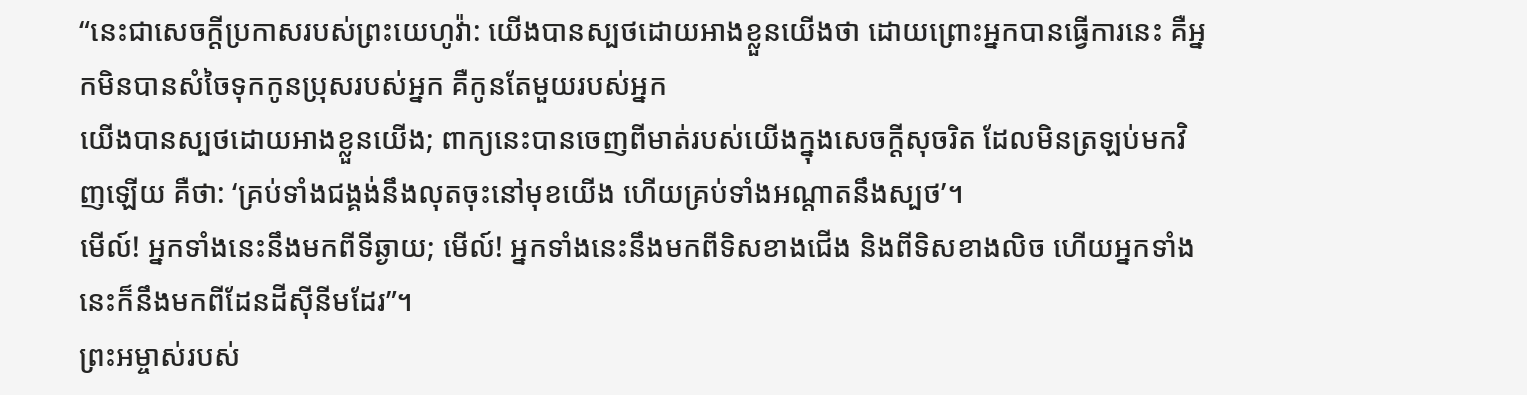“នេះជាសេចក្ដីប្រកាសរបស់ព្រះយេហូវ៉ា: យើងបានស្បថដោយអាងខ្លួនយើងថា ដោយព្រោះអ្នកបានធ្វើការនេះ គឺអ្នកមិនបានសំចៃទុកកូនប្រុសរបស់អ្នក គឺកូនតែមួយរបស់អ្នក
យើងបានស្បថដោយអាងខ្លួនយើង; ពាក្យនេះបានចេញពីមាត់របស់យើងក្នុងសេចក្ដីសុចរិត ដែលមិនត្រឡប់មកវិញឡើយ គឺថា: ‘គ្រប់ទាំងជង្គង់នឹងលុតចុះនៅមុខយើង ហើយគ្រប់ទាំងអណ្ដាតនឹងស្បថ’។
មើល៍! អ្នកទាំងនេះនឹងមកពីទីឆ្ងាយ; មើល៍! អ្នកទាំងនេះនឹងមកពីទិសខាងជើង និងពីទិសខាងលិច ហើយអ្នកទាំងនេះក៏នឹងមកពីដែនដីស៊ីនីមដែរ”។
ព្រះអម្ចាស់របស់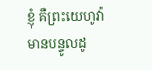ខ្ញុំ គឺព្រះយេហូវ៉ាមានបន្ទូលដូ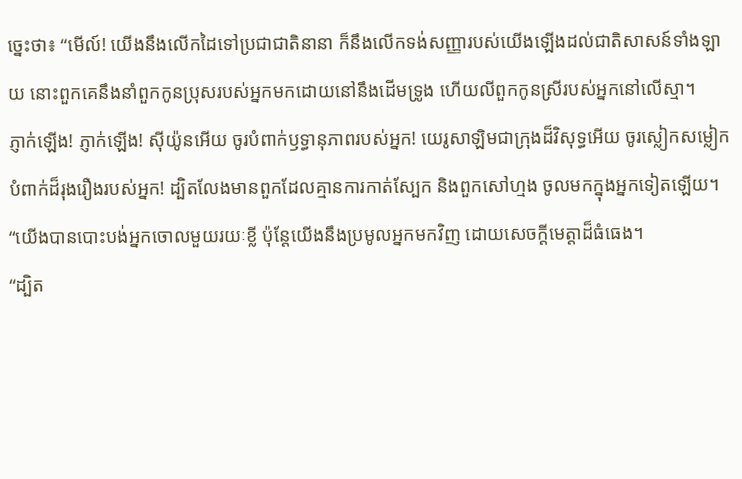ច្នេះថា៖ “មើល៍! យើងនឹងលើកដៃទៅប្រជាជាតិនានា ក៏នឹងលើកទង់សញ្ញារបស់យើងឡើងដល់ជាតិសាសន៍ទាំងឡាយ នោះពួកគេនឹងនាំពួកកូនប្រុសរបស់អ្នកមកដោយនៅនឹងដើមទ្រូង ហើយលីពួកកូនស្រីរបស់អ្នកនៅលើស្មា។
ភ្ញាក់ឡើង! ភ្ញាក់ឡើង! ស៊ីយ៉ូនអើយ ចូរបំពាក់ឫទ្ធានុភាពរបស់អ្នក! យេរូសាឡិមជាក្រុងដ៏វិសុទ្ធអើយ ចូរស្លៀកសម្លៀកបំពាក់ដ៏រុងរឿងរបស់អ្នក! ដ្បិតលែងមានពួកដែលគ្មានការកាត់ស្បែក និងពួកសៅហ្មង ចូលមកក្នុងអ្នកទៀតឡើយ។
“យើងបានបោះបង់អ្នកចោលមួយរយៈខ្លី ប៉ុន្តែយើងនឹងប្រមូលអ្នកមកវិញ ដោយសេចក្ដីមេត្តាដ៏ធំធេង។
“ដ្បិត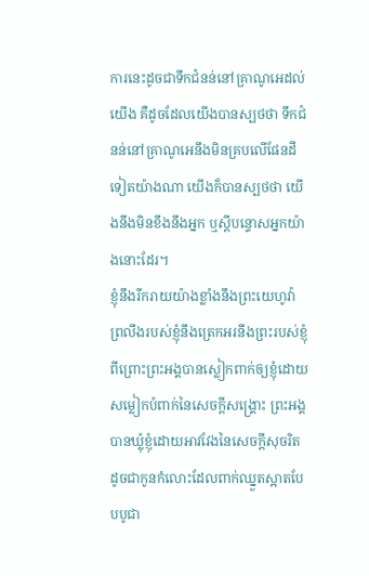ការនេះដូចជាទឹកជំនន់នៅគ្រាណូអេដល់យើង គឺដូចដែលយើងបានស្បថថា ទឹកជំនន់នៅគ្រាណូអេនឹងមិនគ្របលើផែនដីទៀតយ៉ាងណា យើងក៏បានស្បថថា យើងនឹងមិនខឹងនឹងអ្នក ឬស្ដីបន្ទោសអ្នកយ៉ាងនោះដែរ។
ខ្ញុំនឹងរីករាយយ៉ាងខ្លាំងនឹងព្រះយេហូវ៉ា ព្រលឹងរបស់ខ្ញុំនឹងត្រេកអរនឹងព្រះរបស់ខ្ញុំ ពីព្រោះព្រះអង្គបានស្លៀកពាក់ឲ្យខ្ញុំដោយសម្លៀកបំពាក់នៃសេចក្ដីសង្គ្រោះ ព្រះអង្គបានឃ្លុំខ្ញុំដោយអាវវែងនៃសេចក្ដីសុចរិត ដូចជាកូនកំលោះដែលពាក់ឈ្នួតស្អាតបែបបូជា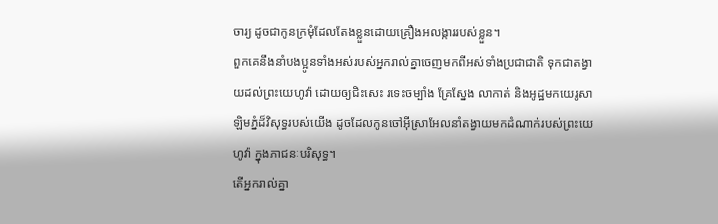ចារ្យ ដូចជាកូនក្រមុំដែលតែងខ្លួនដោយគ្រឿងអលង្ការរបស់ខ្លួន។
ពួកគេនឹងនាំបងប្អូនទាំងអស់របស់អ្នករាល់គ្នាចេញមកពីអស់ទាំងប្រជាជាតិ ទុកជាតង្វាយដល់ព្រះយេហូវ៉ា ដោយឲ្យជិះសេះ រទេះចម្បាំង គ្រែស្នែង លាកាត់ និងអូដ្ឋមកយេរូសាឡិមភ្នំដ៏វិសុទ្ធរបស់យើង ដូចដែលកូនចៅអ៊ីស្រាអែលនាំតង្វាយមកដំណាក់របស់ព្រះយេហូវ៉ា ក្នុងភាជនៈបរិសុទ្ធ។
តើអ្នករាល់គ្នា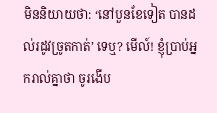មិននិយាយថា: ‘នៅបួនខែទៀត បានដល់រដូវច្រូតកាត់’ ទេឬ? មើល៍! ខ្ញុំប្រាប់អ្នករាល់គ្នាថា ចូរងើប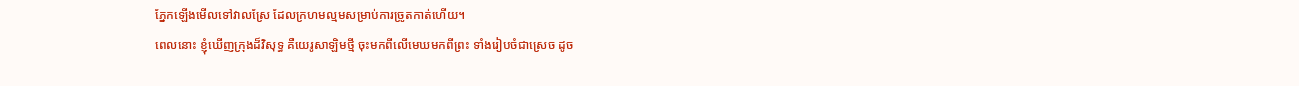ភ្នែកឡើងមើលទៅវាលស្រែ ដែលក្រហមល្មមសម្រាប់ការច្រូតកាត់ហើយ។
ពេលនោះ ខ្ញុំឃើញក្រុងដ៏វិសុទ្ធ គឺយេរូសាឡិមថ្មី ចុះមកពីលើមេឃមកពីព្រះ ទាំងរៀបចំជាស្រេច ដូច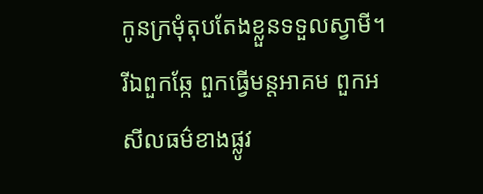កូនក្រមុំតុបតែងខ្លួនទទួលស្វាមី។
រីឯពួកឆ្កែ ពួកធ្វើមន្តអាគម ពួកអសីលធម៌ខាងផ្លូវ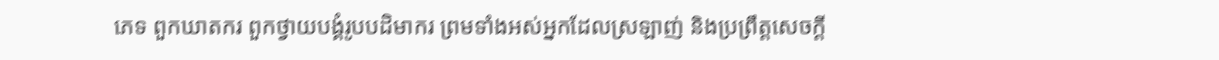ភេទ ពួកឃាតករ ពួកថ្វាយបង្គំរូបបដិមាករ ព្រមទាំងអស់អ្នកដែលស្រឡាញ់ និងប្រព្រឹត្តសេចក្ដី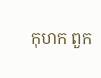កុហក ពួក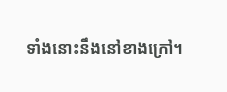ទាំងនោះនឹងនៅខាងក្រៅ។